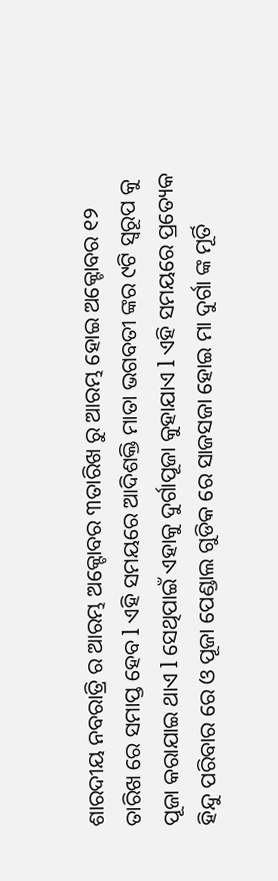ଶାରଦୀୟ ନବରାତ୍ରି ର ଆରମ୍ଭ ଅକ୍ଟୋବର ୩ତାରିଖ ରୁ ଆରମ୍ଭ ହୋଇ ଅକ୍ଟୋବର ୧୨ ତାରିଖ ରେ ସମାପ୍ତ ହେବ l ଏହି ସମୟରେ ଆଦିଶକ୍ତି ମାତା ଭଗବତୀ ଙ୍କର ୯ଟି ସ୍ୱରୂପ କୁ ପୂଜା କରାଯାଇ ଥାଏ l ସେଥିପାଇଁ ଏହାକୁ ଦୁର୍ଗାପୂଜା କୁହାଯାଏ l ଏହି ସମୟରେ ପ୍ରତ୍ୟେକ ହିନ୍ଦୁ ପରିବାର ରେ ଓ ପୂଜା ପେଣ୍ଡାଲ ଗୁଡିକ ରେ ସାଜସଜା ହୋଇ ମା ଦୁର୍ଗା ଙ୍କ ମୂର୍ତି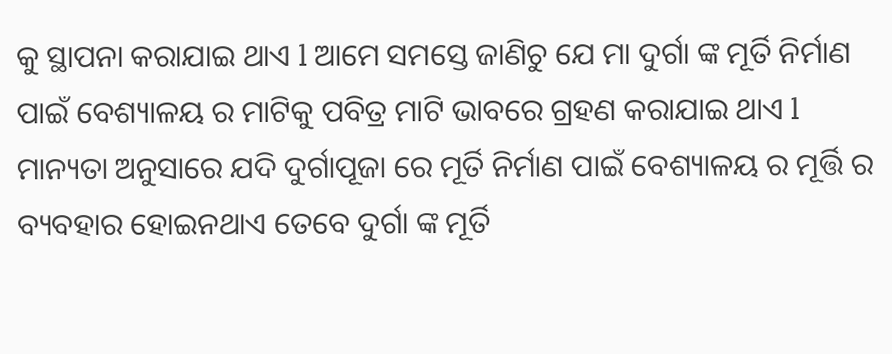କୁ ସ୍ଥାପନା କରାଯାଇ ଥାଏ l ଆମେ ସମସ୍ତେ ଜାଣିଚୁ ଯେ ମା ଦୁର୍ଗା ଙ୍କ ମୂର୍ତି ନିର୍ମାଣ ପାଇଁ ବେଶ୍ୟାଳୟ ର ମାଟିକୁ ପବିତ୍ର ମାଟି ଭାବରେ ଗ୍ରହଣ କରାଯାଇ ଥାଏ l
ମାନ୍ୟତା ଅନୁସାରେ ଯଦି ଦୁର୍ଗାପୂଜା ରେ ମୂର୍ତି ନିର୍ମାଣ ପାଇଁ ବେଶ୍ୟାଳୟ ର ମୂର୍ତ୍ତି ର ବ୍ୟବହାର ହୋଇନଥାଏ ତେବେ ଦୁର୍ଗା ଙ୍କ ମୂର୍ତି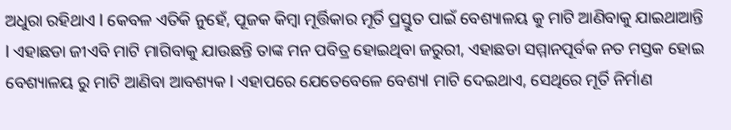ଅଧୁରା ରହିଥାଏ l କେବଳ ଏତିକି ନୁହେଁ, ପୂଜକ କିମ୍ବା ମୂର୍ତ୍ତିକାର ମୂର୍ତି ପ୍ରସ୍ତୁତ ପାଇଁ ବେଶ୍ୟାଳୟ କୁ ମାଟି ଆଣିବାକୁ ଯାଇଥାଆନ୍ତି l ଏହାଛଡା ଜୀଏବି ମାଟି ମାଗିବାକୁ ଯାଉଛନ୍ତି ତାଙ୍କ ମନ ପବିତ୍ର ହୋଇଥିବା ଜରୁରୀ, ଏହାଛଡା ସମ୍ମାନପୂର୍ବକ ନତ ମସ୍ତକ ହୋଇ ବେଶ୍ୟାଳୟ ରୁ ମାଟି ଆଣିବା ଆବଶ୍ୟକ l ଏହାପରେ ଯେତେବେଳେ ବେଶ୍ୟl ମାଟି ଦେଇଥାଏ, ସେଥିରେ ମୂର୍ତି ନିର୍ମାଣ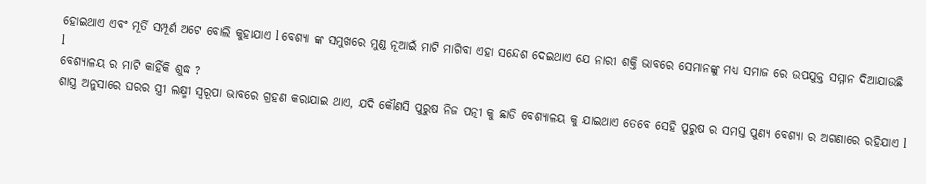ହୋଇଥାଏ ଏବଂ ମୂର୍ତି ସମ୍ପୂର୍ଣ ଅଟେ ବୋଲି କୁହାଯାଏ l ବେଶ୍ୟା ଙ୍କ ସମୁଖରେ ମୁଣ୍ଡ ନୂଆଇଁ ମାଟି ମାଗିବା ଏହା ସନ୍ଦେଶ ଦେଇଥାଏ ଯେ ନାରୀ ଶକ୍ତି ଭାବରେ ସେମାନଙ୍କୁ ମଧ୍ୟ ସମାଜ ରେ ଉପଯୁକ୍ତ ସମ୍ମାନ ଦିଆଯାଉଛି l
ବେଶ୍ୟାଳୟ ର ମାଟି କାହିଁକି ଶୁଦ୍ଧ ?
ଶାସ୍ତ୍ର ଅନୁସାରେ ଘରର ସ୍ତ୍ରୀ ଲକ୍ଷ୍ମୀ ସ୍ୱରୂପା ଭାବରେ ଗ୍ରହଣ କରାଯାଇ ଥାଏ, ଯଦି କୌଣସି ପୁରୁଷ ନିଜ ପତ୍ନୀ କୁ ଛାଡି ବେଶ୍ୟାଳୟ କୁ ଯାଇଥାଏ ତେବେ ସେହି ପୁରୁଷ ର ସମସ୍ତ ପୁଣ୍ୟ ବେଶ୍ୟା ର ଅଗଣାରେ ରହିଯାଏ l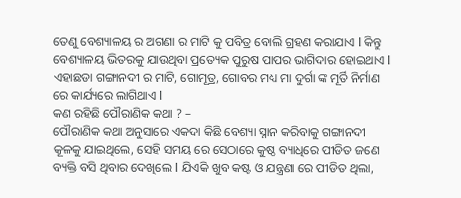ତେଣୁ ବେଶ୍ୟାଳୟ ର ଅଗଣା ର ମାଟି କୁ ପବିତ୍ର ବୋଲି ଗ୍ରହଣ କରାଯାଏ l କିନ୍ତୁ ବେଶ୍ୟାଳୟ ଭିତରକୁ ଯାଉଥିବା ପ୍ରତ୍ୟେକ ପୁରୁଷ ପାପର ଭାଗିଦାର ହୋଇଥାଏ l ଏହାଛଡା ଗଙ୍ଗାନଦୀ ର ମାଟି, ଗୋମୂତ୍ର, ଗୋବର ମଧ୍ୟ ମା ଦୁର୍ଗା ଙ୍କ ମୂର୍ତି ନିର୍ମାଣ ରେ କାର୍ଯ୍ୟରେ ଲାଗିଥାଏ l
କଣ ରହିଛି ପୌରାଣିକ କଥା ? –
ପୌରାଣିକ କଥା ଅନୁସାରେ ଏକଦା କିଛି ବେଶ୍ୟା ସ୍ନାନ କରିବାକୁ ଗଙ୍ଗାନଦୀ କୂଳକୁ ଯାଇଥିଲେ, ସେହି ସମୟ ରେ ସେଠାରେ କୁଷ୍ଠ ବ୍ୟାଧିରେ ପୀଡିତ ଜଣେ ବ୍ୟକ୍ତି ବସି ଥିବାର ଦେଖିଲେ l ଯିଏକି ଖୁବ କଷ୍ଟ ଓ ଯନ୍ତ୍ରଣା ରେ ପୀଡିତ ଥିଲା,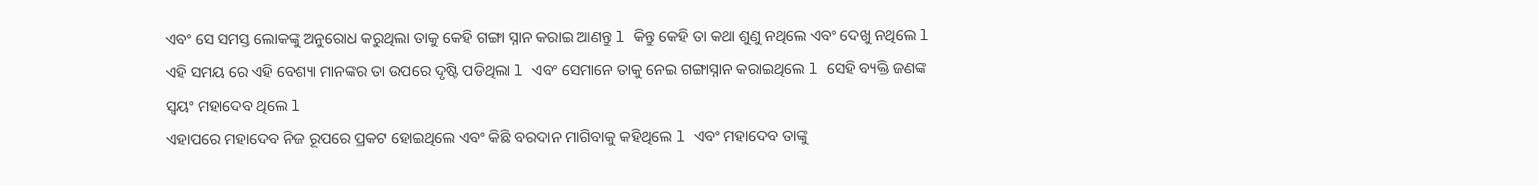ଏବଂ ସେ ସମସ୍ତ ଲୋକଙ୍କୁ ଅନୁରୋଧ କରୁଥିଲା ତାକୁ କେହି ଗଙ୍ଗା ସ୍ନାନ କରାଇ ଆଣନ୍ତୁ l କିନ୍ତୁ କେହି ତା କଥା ଶୁଣୁ ନଥିଲେ ଏବଂ ଦେଖୁ ନଥିଲେ l ଏହି ସମୟ ରେ ଏହି ବେଶ୍ୟା ମାନଙ୍କର ତା ଉପରେ ଦୃଷ୍ଟି ପଡିଥିଲା l ଏବଂ ସେମାନେ ତାକୁ ନେଇ ଗଙ୍ଗାସ୍ନାନ କରାଇଥିଲେ l ସେହି ବ୍ୟକ୍ତି ଜଣଙ୍କ ସ୍ୱୟଂ ମହାଦେବ ଥିଲେ l
ଏହାପରେ ମହାଦେବ ନିଜ ରୂପରେ ପ୍ରକଟ ହୋଇଥିଲେ ଏବଂ କିଛି ବରଦାନ ମାଗିବାକୁ କହିଥିଲେ l ଏବଂ ମହାଦେବ ତାଙ୍କୁ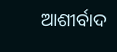ଆଶୀର୍ବାଦ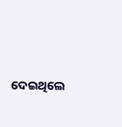ଦେଇଥିଲେ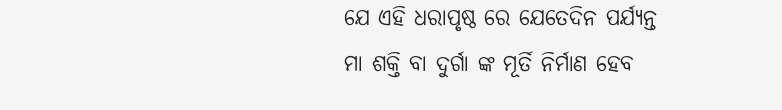ଯେ ଏହି ଧରାପୃଷ୍ଠ ରେ ଯେତେଦିନ ପର୍ଯ୍ୟନ୍ତ ମା ଶକ୍ତି ବା ଦୁର୍ଗା ଙ୍କ ମୂର୍ତି ନିର୍ମାଣ ହେବ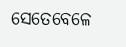ସେତେବେଳେ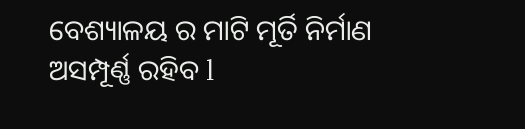ବେଶ୍ୟାଳୟ ର ମାଟି ମୂର୍ତି ନିର୍ମାଣ ଅସମ୍ପୂର୍ଣ୍ଣ ରହିବ l